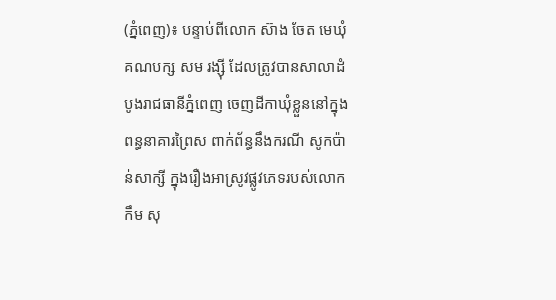(ភ្នំពេញ)៖ បន្ទាប់ពីលោក ស៊ាង ចែត មេឃុំគណបក្ស សម រង្ស៊ី ដែលត្រូវបានសាលាដំបូងរាជធានីភ្នំពេញ ចេញដីកាឃុំខ្លួននៅក្នុងពន្ធនាគារព្រៃស ពាក់ព័ន្ធនឹងករណី សូកប៉ាន់សាក្សី ក្នុងរឿងអាស្រូវផ្លូវភេទរបស់លោក កឹម សុ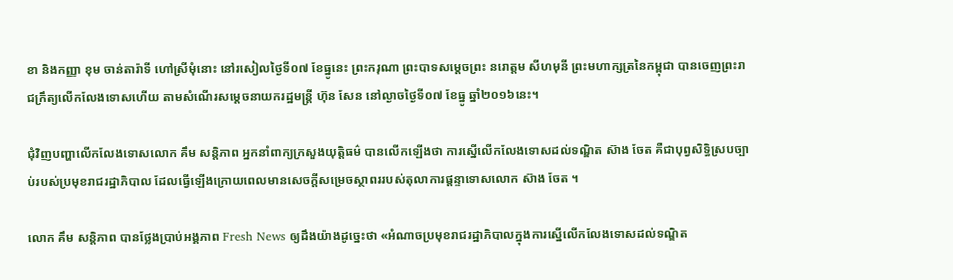ខា និងកញ្ញា ខុម ចាន់តារ៉ាទី ហៅស្រីមុំនោះ នៅរសៀលថ្ងៃទី០៧ ខែធ្នូនេះ ព្រះករុណា ព្រះបាទសម្តេចព្រះ នរោត្តម សីហមុនី ព្រះមហាក្សត្រនៃកម្ពុជា បានចេញព្រះរាជក្រឹត្យលើកលែងទោសហើយ តាមសំណើរសម្តេចនាយករដ្ឋមន្រ្តី ហ៊ុន សែន នៅល្ងាចថ្ងៃទី០៧ ខែធ្នូ ឆ្នាំ២០១៦នេះ។

ជុំវិញបញ្ហាលើកលែងទោសលោក គឹម សន្តិភាព អ្នកនាំពាក្យក្រសួងយុត្តិធម៌ បានលើកឡើងថា ការស្នើលើកលែងទោសដល់ទណ្ឌិត ស៊ាង ចែត គឺជាបុព្វសិទ្ធិស្របច្បាប់របស់ប្រមុខរាជរដ្ឋាភិបាល ដែលធ្វើឡើងក្រោយពេលមានសេចក្តីសម្រេចស្ថាពររបស់តុលាការផ្តន្ទាទោសលោក ស៊ាង ចែត ។

លោក គឹម សន្តិភាព បានថ្លែងប្រាប់អង្គភាព Fresh News ឲ្យដឹងយ៉ាងដូច្នេះថា «អំណាចប្រមុខរាជរដ្ឋាភិបាលក្នុងការស្នើលើកលែងទោសដល់ទណ្ឌិត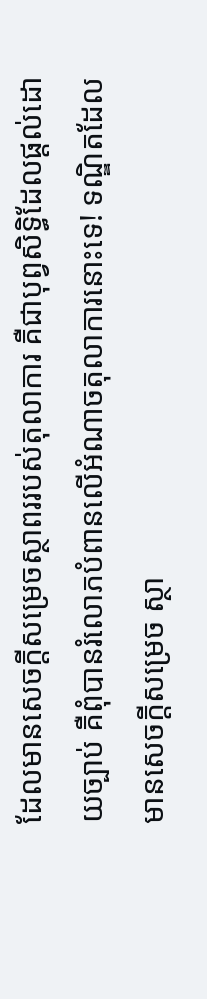ដែលមានសេចក្តីសម្រេចស្ថាពររបស់តុលាការ គឺជាបុព្វសិទ្ធិដែលផ្តល់ដោយច្បាប់ គឺពុំបានរំលោភបំពានលើអំណាចតុលាការនោះទេ! ទណ្ឌិតដែលមានសេចក្តីសម្រេច ស្ថា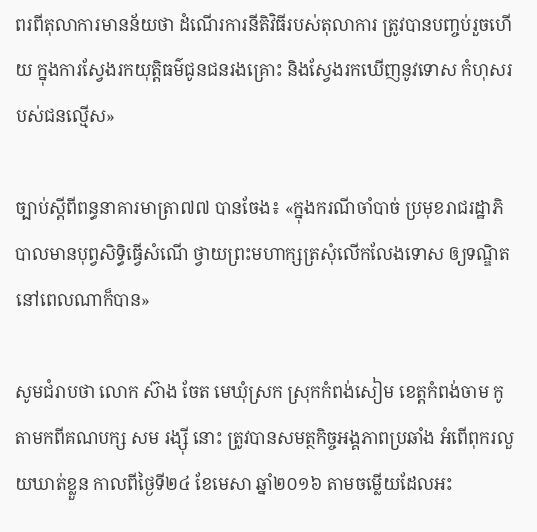ពរពីតុលាការមានន័យថា ដំណើរការនីតិវិធីរបស់តុលាការ ត្រូវបានបញ្ចប់រួចហើយ ក្នុងការស្វែងរកយុត្តិធម៌ជូនជនរងគ្រោះ និងស្វែងរកឃើញនូវទោស កំហុសរបស់ជនល្មើស»

ច្បាប់ស្តីពីពន្ធនាគារមាត្រា៧៧ បានចែង៖ «ក្នុងករណីចាំបាច់ ប្រមុខរាជរដ្ឋាភិបាលមានបុព្វសិទ្ធិធ្វើសំណើ ថ្វាយព្រះមហាក្សត្រសុំលើកលែងទោស ឲ្យទណ្ឌិតនៅពេលណាក៏បាន»

សូមជំរាបថា លោក ស៊ាង ចែត មេឃុំស្រក ស្រុកកំពង់សៀម ខេត្តកំពង់ចាម កូតាមកពីគណបក្ស សម រង្ស៊ី នោះ ត្រូវបានសមត្ថកិច្ចអង្គភាពប្រឆាំង អំពើពុករលួយឃាត់ខ្លួន កាលពីថ្ងៃទី២៤ ខែមេសា ឆ្នាំ២០១៦ តាមចម្លើយដែលអះ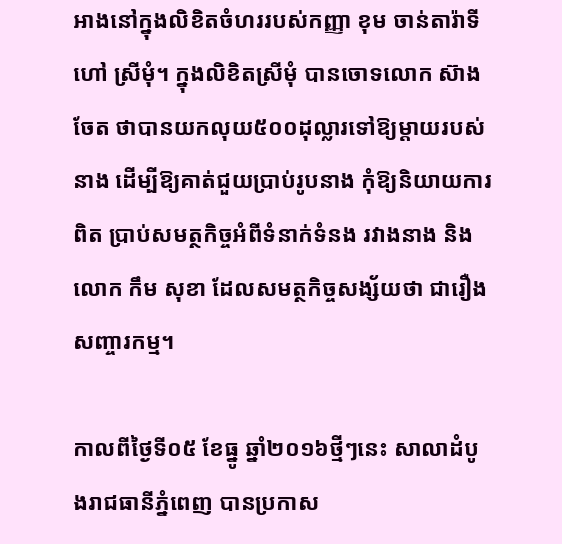អាងនៅក្នុងលិខិតចំហររបស់កញ្ញា ខុម ចាន់តារ៉ាទី ហៅ ស្រីមុំ។ ក្នុងលិខិតស្រីមុំ បានចោទលោក ស៊ាង ចែត ថាបានយកលុយ៥០០ដុល្លារទៅឱ្យម្តាយរបស់នាង ដើម្បីឱ្យគាត់ជួយប្រាប់រូបនាង កុំឱ្យនិយាយការពិត ប្រាប់សមត្ថកិច្ចអំពីទំនាក់ទំនង រវាងនាង និងលោក កឹម សុខា ដែលសមត្ថកិច្ចសង្ស័យថា ជារឿងសញ្ចារកម្ម។

កាលពីថ្ងៃទី០៥ ខែធ្នូ ឆ្នាំ២០១៦ថ្មីៗនេះ សាលាដំបូងរាជធានីភ្នំពេញ បានប្រកាស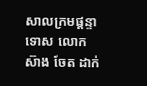សាលក្រមផ្តន្ទាទោស លោក ស៊ាង ចែត ដាក់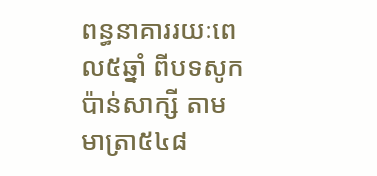ពន្ធនាគាររយៈពេល៥ឆ្នាំ ពីបទសូកប៉ាន់សាក្សី តាមមាត្រា៥៤៨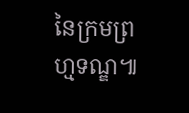នៃក្រមព្រហ្មទណ្ឌ៕